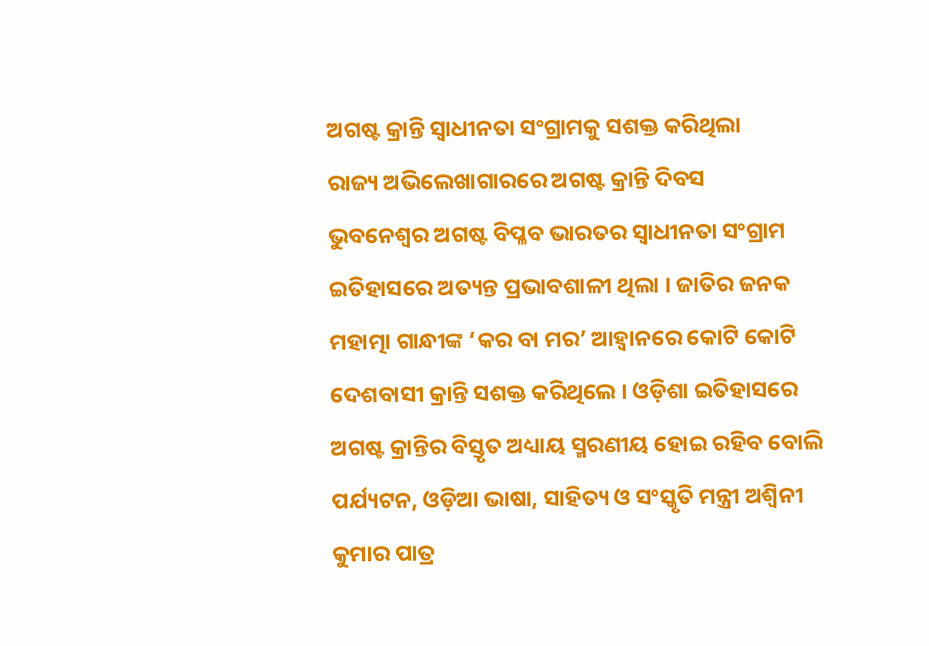ଅଗଷ୍ଟ କ୍ରାନ୍ତି ସ୍ୱାଧୀନତା ସଂଗ୍ରାମକୁ ସଶକ୍ତ କରିଥିଲା
ରାଜ୍ୟ ଅଭିଲେଖାଗାରରେ ଅଗଷ୍ଟ କ୍ରାନ୍ତି ଦିବସ
ଭୁବନେଶ୍ୱର ଅଗଷ୍ଟ ବିପ୍ଳବ ଭାରତର ସ୍ୱାଧୀନତା ସଂଗ୍ରାମ ଇତିହାସରେ ଅତ୍ୟନ୍ତ ପ୍ରଭାବଶାଳୀ ଥିଲା । ଜାତିର ଜନକ ମହାତ୍ମା ଗାନ୍ଧୀଙ୍କ ‘କର ବା ମର’ ଆହ୍ୱାନରେ କୋଟି କୋଟି ଦେଶବାସୀ କ୍ରାନ୍ତି ସଶକ୍ତ କରିଥିଲେ । ଓଡ଼ିଶା ଇତିହାସରେ ଅଗଷ୍ଟ କ୍ରାନ୍ତିର ବିସ୍ତୃତ ଅଧ୍ୟାୟ ସ୍ମରଣୀୟ ହୋଇ ରହିବ ବୋଲି ପର୍ଯ୍ୟଟନ, ଓଡ଼ିଆ ଭାଷା, ସାହିତ୍ୟ ଓ ସଂସ୍କୃତି ମନ୍ତ୍ରୀ ଅଶ୍ୱିନୀ କୁମାର ପାତ୍ର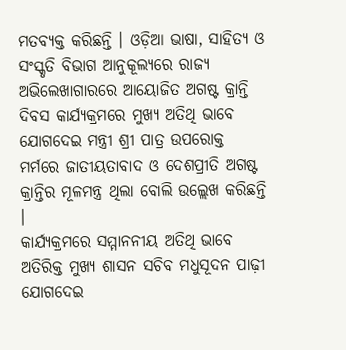ମତବ୍ୟକ୍ତ କରିଛନ୍ତି । ଓଡ଼ିଆ ଭାଷା, ସାହିତ୍ୟ ଓ ସଂସ୍କୃତି ବିଭାଗ ଆନୁକୂଲ୍ୟରେ ରାଜ୍ୟ ଅଭିଲେଖାଗାରରେ ଆୟୋଜିତ ଅଗଷ୍ଟ କ୍ରାନ୍ତି ଦିବସ କାର୍ଯ୍ୟକ୍ରମରେ ମୁଖ୍ୟ ଅତିଥି ଭାବେ ଯୋଗଦେଇ ମନ୍ତ୍ରୀ ଶ୍ରୀ ପାତ୍ର ଉପରୋକ୍ତ ମର୍ମରେ ଜାତୀୟତାବାଦ ଓ ଦେଶପ୍ରୀତି ଅଗଷ୍ଟ କ୍ରାନ୍ତିର ମୂଳମନ୍ତ୍ର ଥିଲା ବୋଲି ଉଲ୍ଲେଖ କରିଛନ୍ତି ।
କାର୍ଯ୍ୟକ୍ରମରେ ସମ୍ମାନନୀୟ ଅତିଥି ଭାବେ ଅତିରିକ୍ତ ମୁଖ୍ୟ ଶାସନ ସଚିବ ମଧୁସୂଦନ ପାଢ଼ୀ ଯୋଗଦେଇ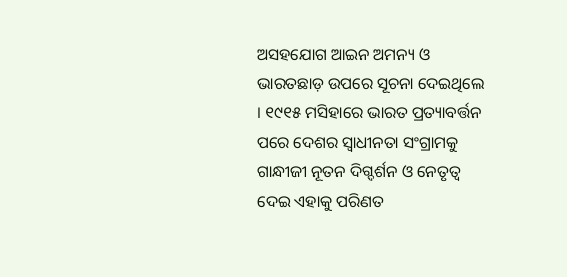ଅସହଯୋଗ ଆଇନ ଅମନ୍ୟ ଓ ଭାରତଛାଡ଼ ଉପରେ ସୂଚନା ଦେଇଥିଲେ । ୧୯୧୫ ମସିହାରେ ଭାରତ ପ୍ରତ୍ୟାବର୍ତ୍ତନ ପରେ ଦେଶର ସ୍ୱାଧୀନତା ସଂଗ୍ରାମକୁ ଗାନ୍ଧୀଜୀ ନୂତନ ଦିଗ୍ଦର୍ଶନ ଓ ନେତୃତ୍ୱ ଦେଇ ଏହାକୁ ପରିଣତ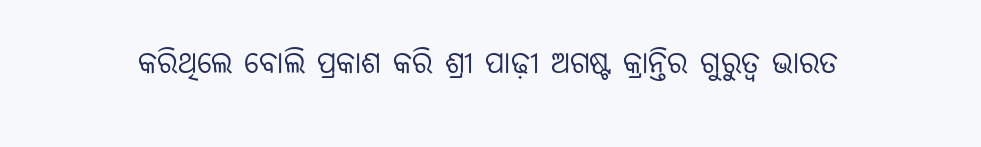କରିଥିଲେ ବୋଲି ପ୍ରକାଶ କରି ଶ୍ରୀ ପାଢ଼ୀ ଅଗଷ୍ଟ କ୍ରାନ୍ତିର ଗୁରୁତ୍ୱ ଭାରତ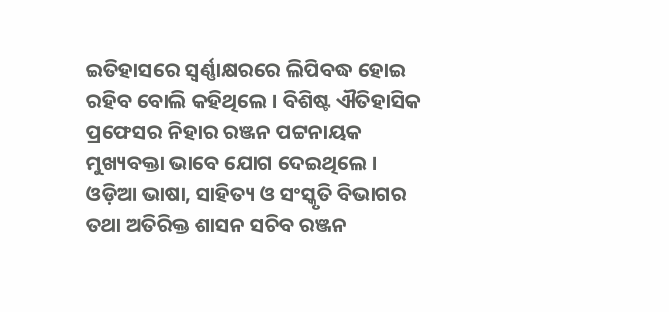ଇତିହାସରେ ସ୍ୱର୍ଣ୍ଣାକ୍ଷରରେ ଲିପିବଦ୍ଧ ହୋଇ ରହିବ ବୋଲି କହିଥିଲେ । ବିଶିଷ୍ଟ ଐତିହାସିକ ପ୍ରଫେସର ନିହାର ରଞ୍ଜନ ପଟ୍ଟନାୟକ ମୁଖ୍ୟବକ୍ତା ଭାବେ ଯୋଗ ଦେଇଥିଲେ । ଓଡ଼ିଆ ଭାଷା, ସାହିତ୍ୟ ଓ ସଂସ୍କୃତି ବିଭାଗର ତଥା ଅତିରିକ୍ତ ଶାସନ ସଚିବ ରଞ୍ଜନ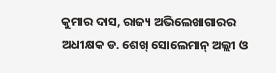କୁମାର ଦାସ, ରାଜ୍ୟ ଅଭିଲେଖାଗାରର ଅଧୀକ୍ଷକ ଡ. ଶେଖ୍ ସୋଲେମାନ୍ ଅଲ୍ଲୀ ଓ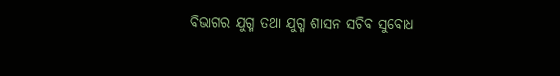ବିଭାଗର ଯୁଗ୍ମ ତଥା ଯୁଗ୍ମ ଶାସନ ସଚିବ ସୁବୋଧ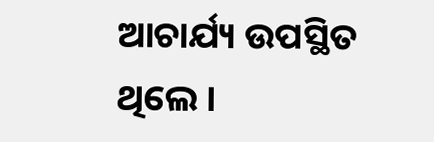ଆଚାର୍ଯ୍ୟ ଉପସ୍ଥିତ ଥିଲେ ।